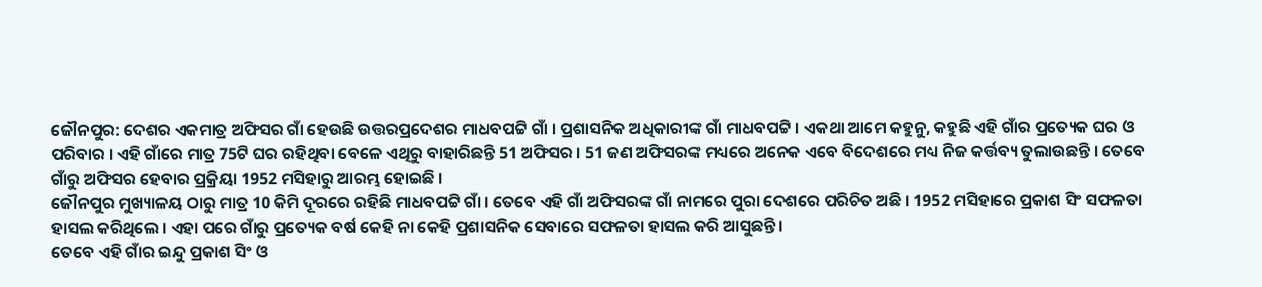ଜୌନପୁର: ଦେଶର ଏକମାତ୍ର ଅଫିସର ଗାଁ ହେଉଛି ଉତ୍ତରପ୍ରଦେଶର ମାଧବପଟ୍ଟି ଗାଁ । ପ୍ରଶାସନିକ ଅଧିକାରୀଙ୍କ ଗାଁ ମାଧବପଟ୍ଟି । ଏକଥା ଆମେ କହୁନୁ, କହୁଛି ଏହି ଗାଁର ପ୍ରତ୍ୟେକ ଘର ଓ ପରିବାର । ଏହି ଗାଁରେ ମାତ୍ର 75ଟି ଘର ରହିଥିବା ବେଳେ ଏଥିରୁ ବାହାରିଛନ୍ତି 51 ଅଫିସର । 51 ଜଣ ଅଫିସରଙ୍କ ମଧ୍ୟରେ ଅନେକ ଏବେ ବିଦେଶରେ ମଧ୍ୟ ନିଜ କର୍ତ୍ତବ୍ୟ ତୁଲାଉଛନ୍ତି । ତେବେ ଗାଁରୁ ଅଫିସର ହେବାର ପ୍ରକ୍ରିୟା 1952 ମସିହାରୁ ଆରମ୍ଭ ହୋଇଛି ।
ଜୌନପୁର ମୁଖ୍ୟାଳୟ ଠାରୁ ମାତ୍ର 10 କିମି ଦୂରରେ ରହିଛି ମାଧବପଟ୍ଟି ଗାଁ । ତେବେ ଏହି ଗାଁ ଅଫିସରଙ୍କ ଗାଁ ନାମରେ ପୁରା ଦେଶରେ ପରିଚିତ ଅଛି । 1952 ମସିହାରେ ପ୍ରକାଶ ସିଂ ସଫଳତା ହାସଲ କରିଥିଲେ । ଏହା ପରେ ଗାଁରୁ ପ୍ରତ୍ୟେକ ବର୍ଷ କେହି ନା କେହି ପ୍ରଶାସନିକ ସେବାରେ ସଫଳତା ହାସଲ କରି ଆସୁଛନ୍ତି ।
ତେବେ ଏହି ଗାଁର ଇନ୍ଦୁ ପ୍ରକାଶ ସିଂ ଓ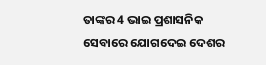ତାଙ୍କର 4 ଭାଇ ପ୍ରଶାସନିକ ସେବାରେ ଯୋଗଦେଇ ଦେଶର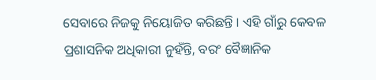ସେବାରେ ନିଜକୁ ନିୟୋଜିତ କରିଛନ୍ତି । ଏହି ଗାଁରୁ କେବଳ ପ୍ରଶାସନିକ ଅଧିକାରୀ ନୁହଁନ୍ତି, ବରଂ ବୈଜ୍ଞାନିକ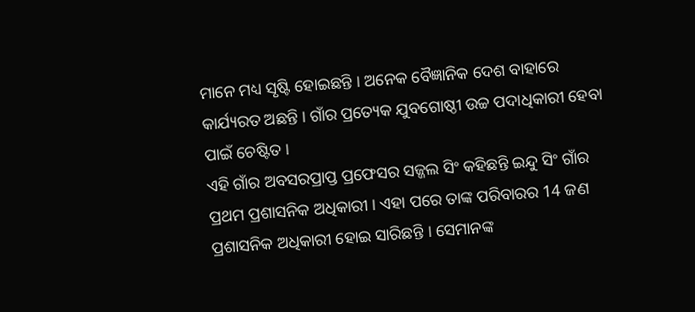ମାନେ ମଧ୍ୟ ସୃଷ୍ଟି ହୋଇଛନ୍ତି । ଅନେକ ବୈଜ୍ଞାନିକ ଦେଶ ବାହାରେ କାର୍ଯ୍ୟରତ ଅଛନ୍ତି । ଗାଁର ପ୍ରତ୍ୟେକ ଯୁବଗୋଷ୍ଠୀ ଉଚ୍ଚ ପଦାଧିକାରୀ ହେବା ପାଇଁ ଚେଷ୍ଟିତ ।
ଏହି ଗାଁର ଅବସରପ୍ରାପ୍ତ ପ୍ରଫେସର ସଜ୍ଜଲ ସିଂ କହିଛନ୍ତି ଇନ୍ଦୁ ସିଂ ଗାଁର ପ୍ରଥମ ପ୍ରଶାସନିକ ଅଧିକାରୀ । ଏହା ପରେ ତାଙ୍କ ପରିବାରର 14 ଜଣ ପ୍ରଶାସନିକ ଅଧିକାରୀ ହୋଇ ସାରିଛନ୍ତି । ସେମାନଙ୍କ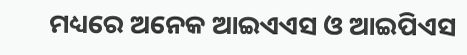ମଧ୍ୟରେ ଅନେକ ଆଇଏଏସ ଓ ଆଇପିଏସ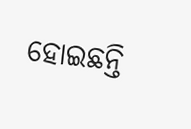ହୋଇଛନ୍ତି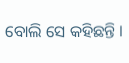ବୋଲି ସେ କହିଛନ୍ତି ।